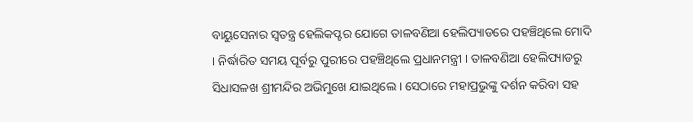ବାୟୁସେନାର ସ୍ୱତନ୍ତ୍ର ହେଲିକପ୍ଟର ଯୋଗେ ତାଳବଣିଆ ହେଲିପ୍ୟାଡରେ ପହଞ୍ଚିଥିଲେ ମୋଦି । ନିର୍ଦ୍ଧାରିତ ସମୟ ପୂର୍ବରୁ ପୁରୀରେ ପହଞ୍ଚିଥିଲେ ପ୍ରଧାନମନ୍ତ୍ରୀ । ତାଳବଣିଆ ହେଲିପ୍ୟାଡରୁ ସିଧାସଳଖ ଶ୍ରୀମନ୍ଦିର ଅଭିମୁଖେ ଯାଇଥିଲେ । ସେଠାରେ ମହାପ୍ରଭୁଙ୍କୁ ଦର୍ଶନ କରିବା ସହ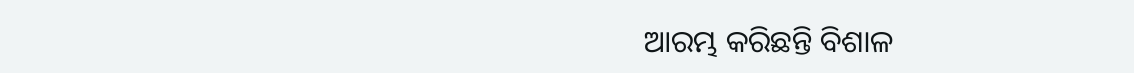ଆରମ୍ଭ କରିଛନ୍ତି ବିଶାଳ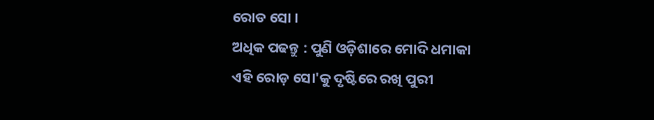ରୋଡ ସୋ ।
ଅଧିକ ପଢନ୍ତୁ : ପୁଣି ଓଡ଼ିଶାରେ ମୋଦି ଧମାକା
ଏହି ରୋଡ଼ ସୋ'କୁ ଦୃଷ୍ଟିରେ ରଖି ପୁରୀ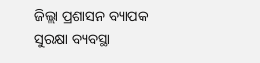ଜିଲ୍ଲା ପ୍ରଶାସନ ବ୍ୟାପକ ସୁରକ୍ଷା ବ୍ୟବସ୍ଥା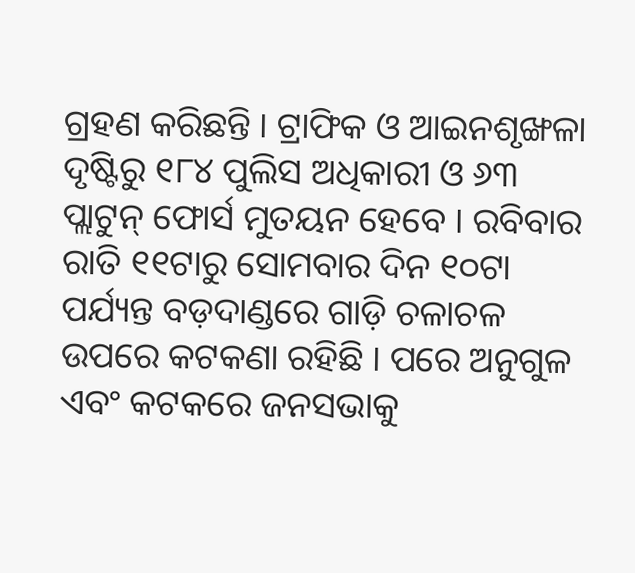ଗ୍ରହଣ କରିଛନ୍ତି । ଟ୍ରାଫିକ ଓ ଆଇନଶୃଙ୍ଖଳା ଦୃଷ୍ଟିରୁ ୧୮୪ ପୁଲିସ ଅଧିକାରୀ ଓ ୬୩ ପ୍ଲାଟୁନ୍ ଫୋର୍ସ ମୁତୟନ ହେବେ । ରବିବାର ରାତି ୧୧ଟାରୁ ସୋମବାର ଦିନ ୧୦ଟା ପର୍ଯ୍ୟନ୍ତ ବଡ଼ଦାଣ୍ଡରେ ଗାଡ଼ି ଚଳାଚଳ ଉପରେ କଟକଣା ରହିଛି । ପରେ ଅନୁଗୁଳ ଏବଂ କଟକରେ ଜନସଭାକୁ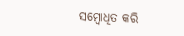ସମ୍ବୋଧିତ କରି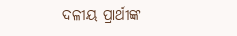ଦଳୀୟ ପ୍ରାର୍ଥୀଙ୍କ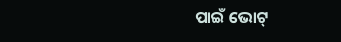ପାଇଁ ଭୋଟ୍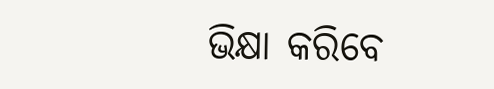ଭିକ୍ଷା କରିବେ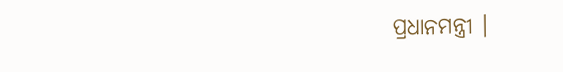ପ୍ରଧାନମନ୍ତ୍ରୀ ।